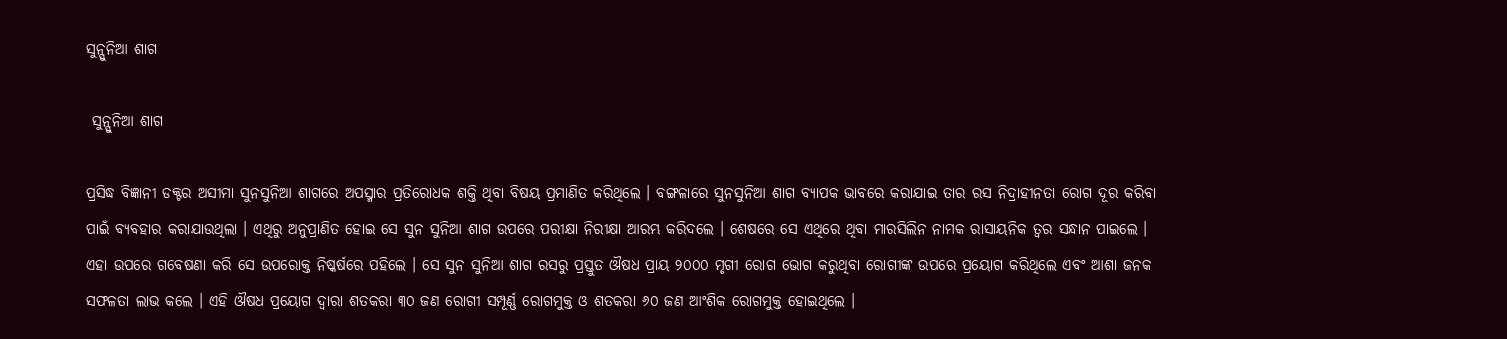ସୁନ୍ସୁନିଆ ଶାଗ

 ସୁନ୍ସୁନିଆ ଶାଗ

ପ୍ରସିଦ୍ଧ ବିଜ୍ଞାନୀ ଡକ୍ଟର ଅସୀମା ସୁନସୁନିଆ ଶାଗରେ ଅପସ୍ମାର ପ୍ରତିରୋଧକ ଶକ୍ତି ଥିବା ବିଷୟ ପ୍ରମାଣିତ କରିଥିଲେ । ବଙ୍ଗଳାରେ ସୁନସୁନିଆ ଶାଗ ବ୍ୟାପକ ଭାବରେ କରାଯାଇ ତାର ରସ ନିଦ୍ରାହୀନତା ରୋଗ ଦୂର କରିବା ପାଇଁ ବ୍ୟବହାର କରାଯାଉଥିଲା । ଏଥିରୁ ଅନୁପ୍ରାଣିତ ହୋଇ ସେ ସୁନ ସୁନିଆ ଶାଗ ଉପରେ ପରୀକ୍ଷା ନିରୀକ୍ଷା ଆରମ୍ଭ କରିଦଲେ । ଶେଷରେ ସେ ଏଥିରେ ଥିବା ମାରସିଲିନ ନାମକ ରାସାୟନିକ ତ୍ୱର ସନ୍ଧାନ ପାଇଲେ । ଏହା ଉପରେ ଗବେଷଣା କରି ସେ ଉପରୋକ୍ତ ନିଷ୍କର୍ଷରେ ପହିଲେ । ସେ ସୁନ ସୁନିଆ ଶାଗ ରସରୁ ପ୍ରସ୍ତୁତ ଔଷଧ ପ୍ରାୟ ୨୦୦୦ ମୃଗୀ ରୋଗ ଭୋଗ କରୁଥିବା ରୋଗୀଙ୍କ ଉପରେ ପ୍ରୟୋଗ କରିଥିଲେ ଏବଂ ଆଶା ଜନକ ସଫଳତା ଲାଭ କଲେ । ଏହି ଔଷଧ ପ୍ରୟୋଗ ଦ୍ୱାରା ଶତକରା ୩୦ ଜଣ ରୋଗୀ ସମ୍ପୂର୍ଣ୍ଣ ରୋଗମୁକ୍ତ ଓ ଶତକରା ୬୦ ଜଣ ଆଂଶିକ ରୋଗମୁକ୍ତ ହୋଇଥିଲେ ।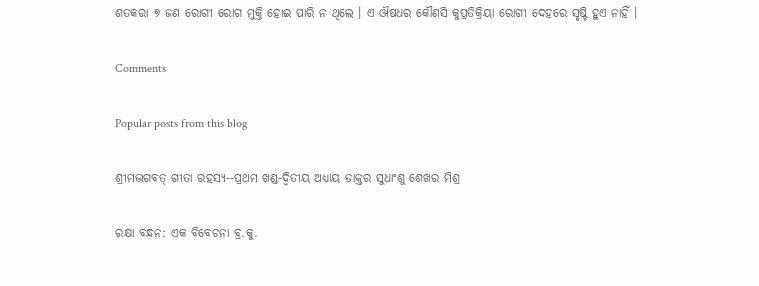ଶତକରା ୭ ଜଣ ରୋଗୀ ରୋଗ ମୁକ୍ତି ହୋଇ ପାରି ନ ଥିଲେ । ଏ ଔଷଧର କୌଣସି କୁପ୍ରତିକ୍ରିୟା ରୋଗୀ ଦେହରେ ସୃଷ୍ଟି ହୁଏ ନାହିଁ ।

Comments

Popular posts from this blog

ଶ୍ରୀମଦ୍ଭଗବତ୍ ଗୀତା ରହସ୍ୟ--ପ୍ରଥମ ଖଣ୍ଡ-ଦ୍ୱିତୀୟ ଅଧ୍ୟାୟ ଡାକ୍ତର ସୁଧାଂଶୁ ଶେଖର ମିଶ୍ର

ରକ୍ଷା ବନ୍ଧନ: ଏକ ବିବେଚନା ବ୍ର.କୁ.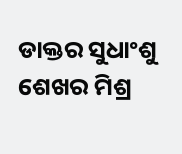ଡାକ୍ତର ସୁଧାଂଶୁ ଶେଖର ମିଶ୍ର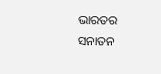ଭାରତର ସନାତନ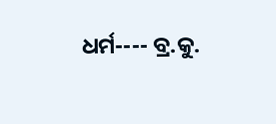ଧର୍ମ---- ବ୍ର.କୁ.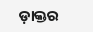ଡ଼ାକ୍ତର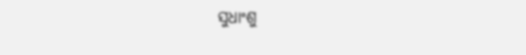ସୁଧାଂଶୁ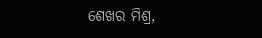ଶେଖର ମିଶ୍ର,